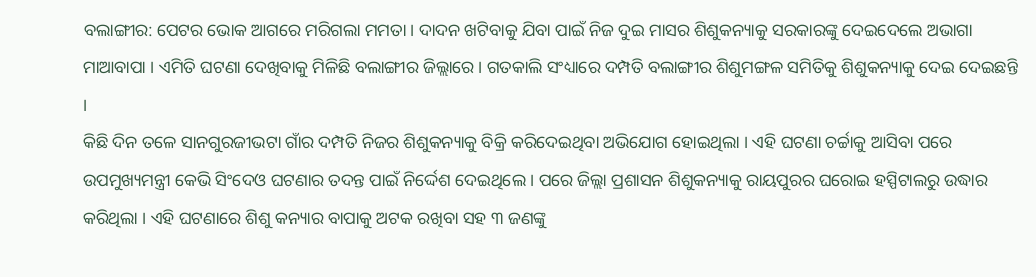ବଲାଙ୍ଗୀର: ପେଟର ଭୋକ ଆଗରେ ମରିଗଲା ମମତା । ଦାଦନ ଖଟିବାକୁ ଯିବା ପାଇଁ ନିଜ ଦୁଇ ମାସର ଶିଶୁକନ୍ୟାକୁ ସରକାରଙ୍କୁ ଦେଇଦେଲେ ଅଭାଗା ମାଆବାପା । ଏମିତି ଘଟଣା ଦେଖିବାକୁ ମିଳିଛି ବଲାଙ୍ଗୀର ଜିଲ୍ଲାରେ । ଗତକାଲି ସଂଧ୍ୟାରେ ଦମ୍ପତି ବଲାଙ୍ଗୀର ଶିଶୁମଙ୍ଗଳ ସମିତିକୁ ଶିଶୁକନ୍ୟାକୁ ଦେଇ ଦେଇଛନ୍ତି ।
କିଛି ଦିନ ତଳେ ସାନଗୁରଜୀଭଟା ଗାଁର ଦମ୍ପତି ନିଜର ଶିଶୁକନ୍ୟାକୁ ବିକ୍ରି କରିଦେଇଥିବା ଅଭିଯୋଗ ହୋଇଥିଲା । ଏହି ଘଟଣା ଚର୍ଚ୍ଚାକୁ ଆସିବା ପରେ ଉପମୁଖ୍ୟମନ୍ତ୍ରୀ କେଭି ସିଂଦେଓ ଘଟଣାର ତଦନ୍ତ ପାଇଁ ନିର୍ଦ୍ଦେଶ ଦେଇଥିଲେ । ପରେ ଜିଲ୍ଲା ପ୍ରଶାସନ ଶିଶୁକନ୍ୟାକୁ ରାୟପୁରର ଘରୋଇ ହସ୍ପିଟାଲରୁ ଉଦ୍ଧାର କରିଥିଲା । ଏହି ଘଟଣାରେ ଶିଶୁ କନ୍ୟାର ବାପାକୁ ଅଟକ ରଖିବା ସହ ୩ ଜଣଙ୍କୁ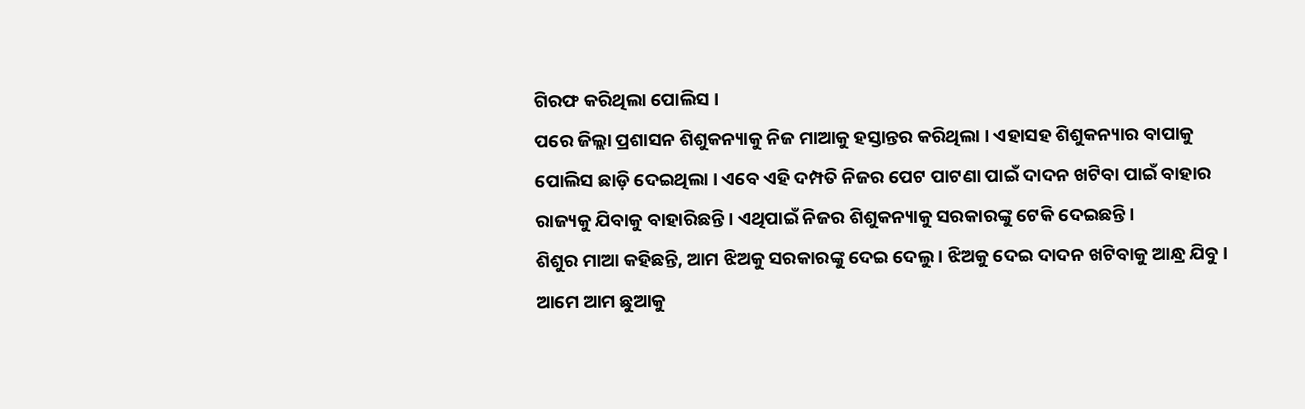ଗିରଫ କରିଥିଲା ପୋଲିସ ।
ପରେ ଜିଲ୍ଲା ପ୍ରଶାସନ ଶିଶୁକନ୍ୟାକୁ ନିଜ ମାଆକୁ ହସ୍ତାନ୍ତର କରିଥିଲା । ଏହାସହ ଶିଶୁକନ୍ୟାର ବାପାକୁ ପୋଲିସ ଛାଡ଼ି ଦେଇଥିଲା । ଏବେ ଏହି ଦମ୍ପତି ନିଜର ପେଟ ପାଟଣା ପାଇଁ ଦାଦନ ଖଟିବା ପାଇଁ ବାହାର ରାଜ୍ୟକୁ ଯିବାକୁ ବାହାରିଛନ୍ତି । ଏଥିପାଇଁ ନିଜର ଶିଶୁକନ୍ୟାକୁ ସରକାରଙ୍କୁ ଟେକି ଦେଇଛନ୍ତି ।
ଶିଶୁର ମାଆ କହିଛନ୍ତି, ଆମ ଝିଅକୁ ସରକାରଙ୍କୁ ଦେଇ ଦେଲୁ । ଝିଅକୁ ଦେଇ ଦାଦନ ଖଟିବାକୁ ଆନ୍ଧ୍ର ଯିବୁ । ଆମେ ଆମ ଛୁଆକୁ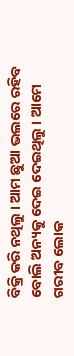ବିକ୍ରି କରି ନଥିଲୁ । ଆମ ଛୁଆ ଭଲରେ ରହିବ ବୋଲି ଅନ୍ୟକୁ ଦେଇ ଦେଇଥିଲୁ । ଆମେ ଗରୀବ ଲୋକ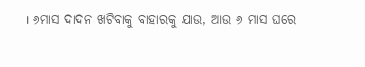। ୬ମାସ ଦାଦନ ଖଟିବାକୁ ବାହାରକୁ ଯାଉ, ଆଉ ୬ ମାସ ଘରେ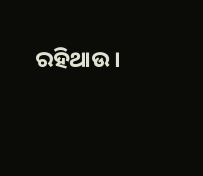ରହିଥାଉ ।